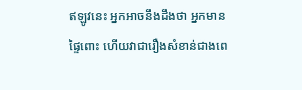ឥឡូវនេះ អ្នកអាចនឹងដឹងថា អ្នកមានផ្ទៃពោះ ហើយវាជារឿងសំខាន់ជាងពេ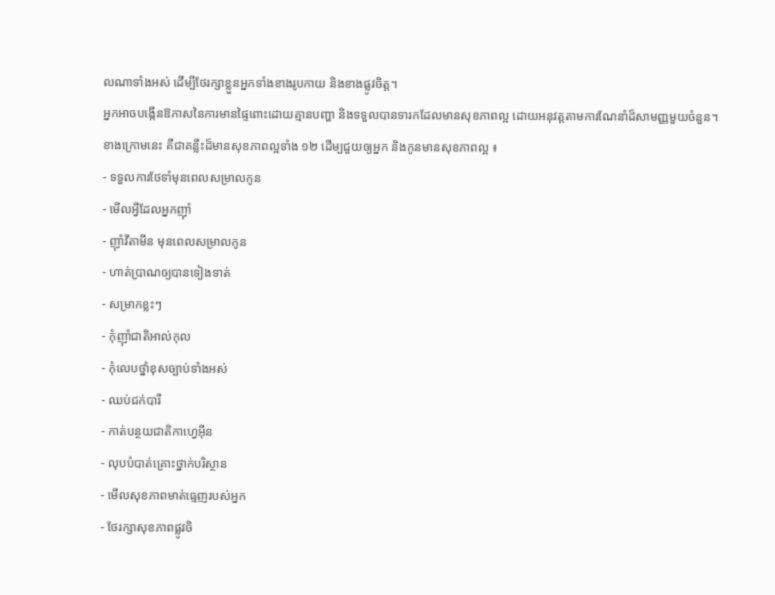លណាទាំងអស់ ដើម្បីថែរក្សាខ្លួនអ្នកទាំងខាងរូបកាយ និងខាងផ្លូវចិត្ត។
អ្នកអាចបង្កើនឱកាសនៃការមានផ្ទៃពោះដោយគ្មានបញ្ហា និងទទួលបានទារកដែលមានសុខភាពល្អ ដោយអនុវត្តតាមការណែនាំដ៏សាមញ្ញមួយចំនួន។
ខាងក្រោមនេះ គឺជាគន្លឹះដ៏មានសុខភាពល្អទាំង ១២ ដើម្បជួយឲ្យអ្នក និងកូនមានសុខភាពល្អ ៖
- ទទួលការថែទាំមុនពេលសម្រាលកូន
- មើលអ្វីដែលអ្នកញ៉ាំ
- ញ៉ាំវីតាមីន មុនពេលសម្រាលកូន
- ហាត់ប្រាណឲ្យបានទៀងទាត់
- សម្រាកខ្លះៗ
- កុំញ៉ាំជាតិអាល់កុល
- កុំលេបថ្នាំខុសច្បាប់ទាំងអស់
- ឈប់ជក់បារី
- កាត់បន្ថយជាតិកាហ្វេអ៊ីន
- លុបបំបាត់គ្រោះថ្នាក់បរិស្ថាន
- មើលសុខភាពមាត់ធ្មេញរបស់អ្នក
- ថែរក្សាសុខភាពផ្លូវចិ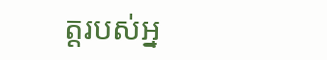ត្តរបស់អ្ន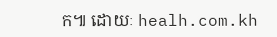ក៕ ដោយៈ healh.com.kh